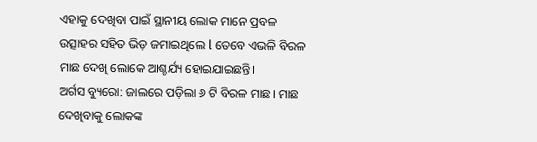ଏହାକୁ ଦେଖିବା ପାଇଁ ସ୍ଥାନୀୟ ଲୋକ ମାନେ ପ୍ରବଳ ଉତ୍ସାହର ସହିତ ଭିଡ଼ ଜମାଇଥିଲେ l ତେବେ ଏଭଳି ବିରଳ ମାଛ ଦେଖି ଲୋକେ ଆଶ୍ଚର୍ଯ୍ୟ ହୋଇଯାଇଛନ୍ତି।
ଅର୍ଗସ ବ୍ୟୁରୋ: ଜାଲରେ ପଡ଼ିଲା ୬ ଟି ବିରଳ ମାଛ। ମାଛ ଦେଖିବାକୁ ଲୋକଙ୍କ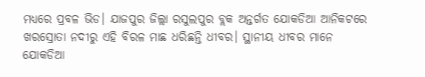ମଧ୍ୟରେ ପ୍ରବଳ ଭିଡ। ଯାଜପୁର ଜିଲ୍ଲା ରସୁଲପୁର ବ୍ଲକ ଅନ୍ତର୍ଗତ ଯୋକଡିଆ ଆନିକଟରେ ଖରସ୍ରୋତା ନଦୀରୁ ଏହି ବିରଳ ମାଛ ଧରିଛନ୍ତି ଧୀବର। ସ୍ଥାନୀୟ ଧୀବର ମାନେ ଯୋକଡିଆ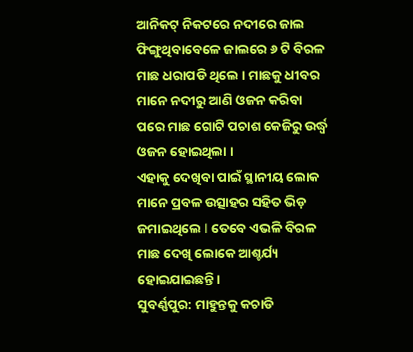ଆନିକଟ୍ ନିକଟରେ ନଦୀରେ ଜାଲ ଫିଙ୍ଗୁଥିବାବେଳେ ଜାଲରେ ୬ ଟି ବିରଳ ମାଛ ଧରାପଡି ଥିଲେ । ମାଛକୁ ଧୀବର ମାନେ ନଦୀରୁ ଆଣି ଓଜନ କରିବା ପରେ ମାଛ ଗୋଟି ପଚାଶ କେଜିରୁ ଉର୍ଦ୍ଧ୍ବ ଓଜନ ହୋଇଥିଲା ।
ଏହାକୁ ଦେଖିବା ପାଇଁ ସ୍ଥାନୀୟ ଲୋକ ମାନେ ପ୍ରବଳ ଉତ୍ସାହର ସହିତ ଭିଡ଼ ଜମାଇଥିଲେ l ତେବେ ଏଭଳି ବିରଳ ମାଛ ଦେଖି ଲୋକେ ଆଶ୍ଚର୍ଯ୍ୟ ହୋଇଯାଇଛନ୍ତି।
ସୁବର୍ଣ୍ଣପୁର: ମାହୁନ୍ତକୁ କଚାଡି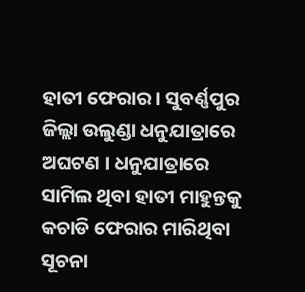ହାତୀ ଫେରାର । ସୁବର୍ଣ୍ଣପୁର ଜିଲ୍ଲା ଉଲୁଣ୍ଡା ଧନୁଯାତ୍ରାରେ ଅଘଟଣ । ଧନୁଯାତ୍ରାରେ ସାମିଲ ଥିବା ହାତୀ ମାହୁନ୍ତକୁ କଚାଡି ଫେରାର ମାରିଥିବା ସୂଚନା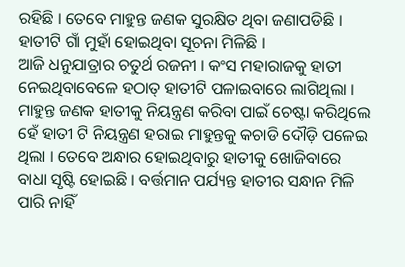ରହିଛି । ତେବେ ମାହୁନ୍ତ ଜଣକ ସୁରକ୍ଷିତ ଥିବା ଜଣାପଡିଛି । ହାତୀଟି ଗାଁ ମୁହାଁ ହୋଇଥିବା ସୂଚନା ମିଳିଛି ।
ଆଜି ଧନୁଯାତ୍ରାର ଚତୁର୍ଥ ରଜନୀ । କଂସ ମହାରାଜକୁ ହାତୀ ନେଇଥିବାବେଳେ ହଠାତ୍ ହାତୀଟି ପଳାଇବାରେ ଲାଗିଥିଲା । ମାହୁନ୍ତ ଜଣକ ହାତୀକୁ ନିୟନ୍ତ୍ରଣ କରିବା ପାଇଁ ଚେଷ୍ଟା କରିଥିଲେ ହେଁ ହାତୀ ଟି ନିୟନ୍ତ୍ରଣ ହରାଇ ମାହୁନ୍ତକୁ କଚାଡି ଦୌଡ଼ି ପଳେଇ ଥିଲା । ତେବେ ଅନ୍ଧାର ହୋଇଥିବାରୁ ହାତୀକୁ ଖୋଜିବାରେ ବାଧା ସୃଷ୍ଟି ହୋଇଛି । ବର୍ତ୍ତମାନ ପର୍ଯ୍ୟନ୍ତ ହାତୀର ସନ୍ଧାନ ମିଳି ପାରି ନାହିଁ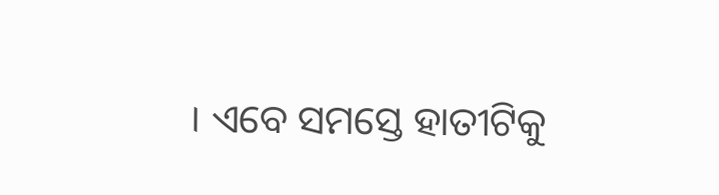। ଏବେ ସମସ୍ତେ ହାତୀଟିକୁ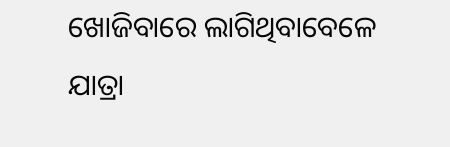ଖୋଜିବାରେ ଲାଗିଥିବାବେଳେ ଯାତ୍ରା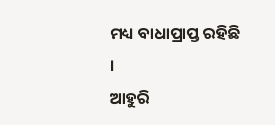ମଧ୍ୟ ବାଧାପ୍ରାପ୍ତ ରହିଛି ।
ଆହୁରି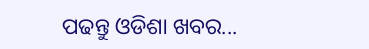ପଢନ୍ତୁ ଓଡିଶା ଖବର...